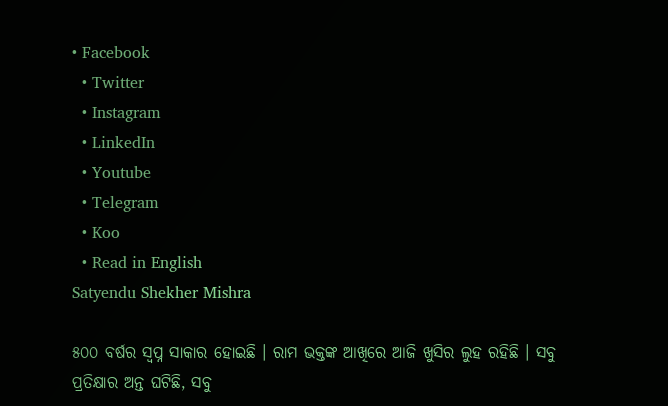• Facebook
  • Twitter
  • Instagram
  • LinkedIn
  • Youtube
  • Telegram
  • Koo
  • Read in English
Satyendu Shekher Mishra

୫୦୦ ବର୍ଷର ସ୍ୱପ୍ନ ସାକାର ହୋଇଛି । ରାମ ଭକ୍ତଙ୍କ ଆଖିରେ ଆଜି ଖୁସିର ଲୁହ ରହିଛି । ସବୁ ପ୍ରତିକ୍ଷାର ଅନ୍ତ ଘଟିଛି, ସବୁ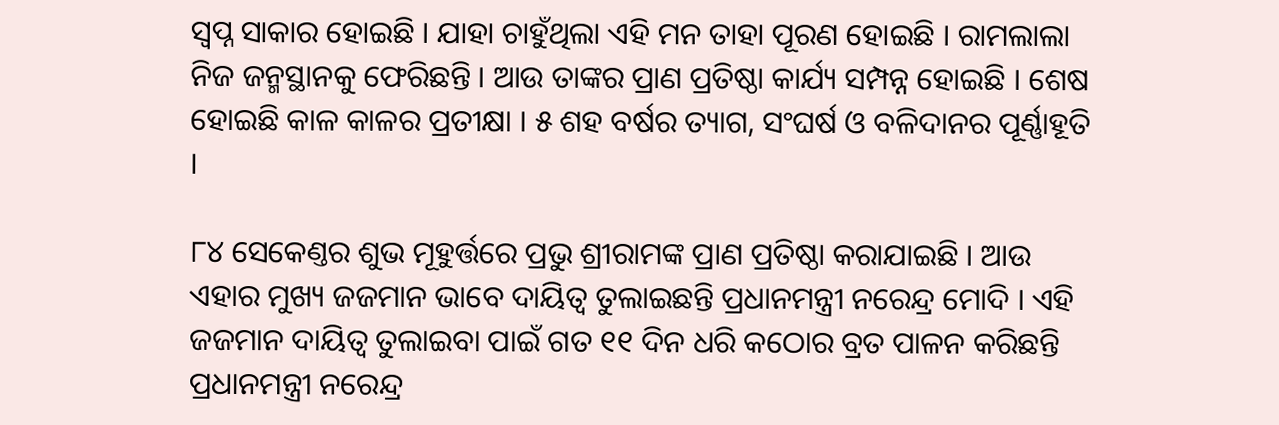ସ୍ୱପ୍ନ ସାକାର ହୋଇଛି । ଯାହା ଚାହୁଁଥିଲା ଏହି ମନ ତାହା ପୂରଣ ହୋଇଛି । ରାମଲାଲା ନିଜ ଜନ୍ମସ୍ଥାନକୁ ଫେରିଛନ୍ତି । ଆଉ ତାଙ୍କର ପ୍ରାଣ ପ୍ରତିଷ୍ଠା କାର୍ଯ୍ୟ ସମ୍ପନ୍ନ ହୋଇଛି । ଶେଷ ହୋଇଛି କାଳ କାଳର ପ୍ରତୀକ୍ଷା । ୫ ଶହ ବର୍ଷର ତ୍ୟାଗ, ସଂଘର୍ଷ ଓ ବଳିଦାନର ପୂର୍ଣ୍ଣାହୂତି ।

୮୪ ସେକେଣ୍ତର ଶୁଭ ମୂହୁର୍ତ୍ତରେ ପ୍ରଭୁ ଶ୍ରୀରାମଙ୍କ ପ୍ରାଣ ପ୍ରତିଷ୍ଠା କରାଯାଇଛି । ଆଉ ଏହାର ମୁଖ୍ୟ ଜଜମାନ ଭାବେ ଦାୟିତ୍ୱ ତୁଲାଇଛନ୍ତି ପ୍ରଧାନମନ୍ତ୍ରୀ ନରେନ୍ଦ୍ର ମୋଦି । ଏହି ଜଜମାନ ଦାୟିତ୍ୱ ତୁଲାଇବା ପାଇଁ ଗତ ୧୧ ଦିନ ଧରି କଠୋର ବ୍ରତ ପାଳନ କରିଛନ୍ତି ପ୍ରଧାନମନ୍ତ୍ରୀ ନରେନ୍ଦ୍ର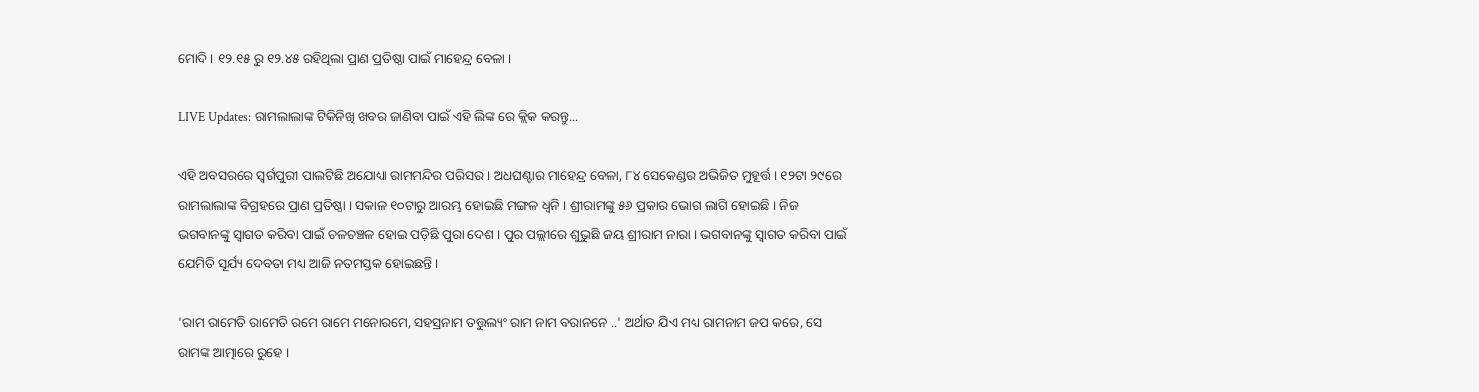ମୋଦି । ୧୨.୧୫ ରୁ ୧୨.୪୫ ରହିଥିଲା ପ୍ରାଣ ପ୍ରତିଷ୍ଠା ପାଇଁ ମାହେନ୍ଦ୍ର ବେଳା ।

LIVE Updates: ରାମଲାଲାଙ୍କ ଟିକିନିଖି ଖବର ଜାଣିବା ପାଇଁ ଏହି ଲିଙ୍କ ରେ କ୍ଲିକ କରନ୍ତୁ...

ଏହି ଅବସରରେ ସ୍ୱର୍ଗପୁରୀ ପାଲଟିଛି ଅଯୋଧ୍ୟା ରାମମନ୍ଦିର ପରିସର । ଅଧଘଣ୍ଟାର ମାହେନ୍ଦ୍ର ବେଳା, ୮୪ ସେକେଣ୍ଡର ଅଭିଜିତ ମୁହୂର୍ତ୍ତ । ୧୨ଟା ୨୯ରେ ରାମଲାଲାଙ୍କ ବିଗ୍ରହରେ ପ୍ରାଣ ପ୍ରତିଷ୍ଠା । ସକାଳ ୧୦ଟାରୁ ଆରମ୍ଭ ହୋଇଛି ମଙ୍ଗଳ ଧ୍ୱନି । ଶ୍ରୀରାମଙ୍କୁ ୫୬ ପ୍ରକାର ଭୋଗ ଲାଗି ହୋଇଛି । ନିଜ ଭଗବାନଙ୍କୁ ସ୍ୱାଗତ କରିବା ପାଇଁ ଚଳଚଞ୍ଚଳ ହୋଇ ପଡ଼ିଛି ପୁରା ଦେଶ । ପୁର ପଲ୍ଲୀରେ ଶୁଭୁଛି ଜୟ ଶ୍ରୀରାମ ନାରା । ଭଗବାନଙ୍କୁ ସ୍ୱାଗତ କରିବା ପାଇଁ ଯେମିତି ସୂର୍ଯ୍ୟ ଦେବତା ମଧ୍ୟ ଆଜି ନତମସ୍ତକ ହୋଇଛନ୍ତି ।

'ରାମ ରାମେତି ରାମେତି ରମେ ରାମେ ମନୋରମେ, ସହସ୍ରନାମ ତତ୍ତୁଲ୍ୟଂ ରାମ ନାମ ବରାନନେ ..' ଅର୍ଥାତ ଯିଏ ମଧ୍ୟ ରାମନାମ ଜପ କରେ, ସେ ରାମଙ୍କ ଆତ୍ମାରେ ରୁହେ ।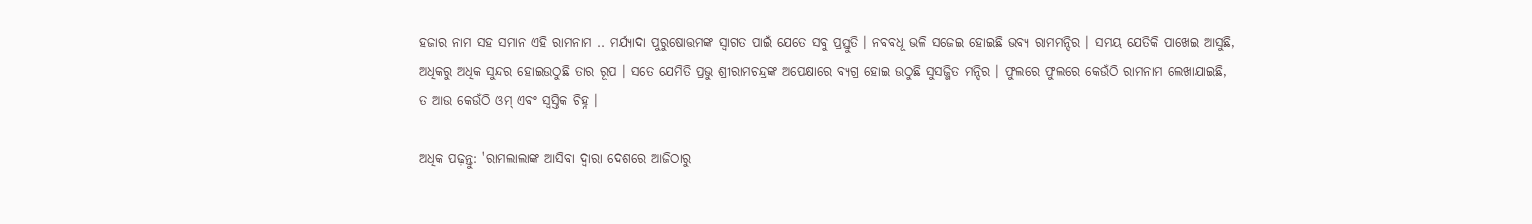ହଜାର ନାମ ସହ ସମାନ ଏହି ରାମନାମ .. ମର୍ଯ୍ୟାଦା ପୁରୁଷୋତ୍ତମଙ୍କ ସ୍ୱାଗତ ପାଇଁ ଯେତେ ସବୁ ପ୍ରସ୍ତୁତି । ନବବଧୂ ଭଳି ସଜେଇ ହୋଇଛି ଭବ୍ୟ ରାମମନ୍ଦିର । ସମୟ ଯେତିକି ପାଖେଇ ଆସୁଛି, ଅଧିକରୁ ଅଧିକ ସୁନ୍ଦର ହୋଇଉଠୁଛି ତାର ରୂପ । ସତେ ଯେମିତି ପ୍ରଭୁ ଶ୍ରୀରାମଚନ୍ଦ୍ରଙ୍କ ଅପେକ୍ଷାରେ ବ୍ୟଗ୍ର ହୋଇ ଉଠୁଛି ସୁସଜ୍ଜିତ ମନ୍ଦିର । ଫୁଲରେ ଫୁଲରେ କେଉଁଠି ରାମନାମ ଲେଖାଯାଇଛି, ତ ଆଉ କେଉଁଠି ଓମ୍ ଏବଂ ସ୍ୱସ୍ତିକ ଚିହ୍ନ ।

ଅଧିକ ପଢ଼ନ୍ତୁ: 'ରାମଲାଲାଙ୍କ ଆସିବା ଦ୍ୱାରା ଦେଶରେ ଆଜିଠାରୁ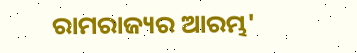ରାମରାଜ୍ୟର ଆରମ୍ଭ'